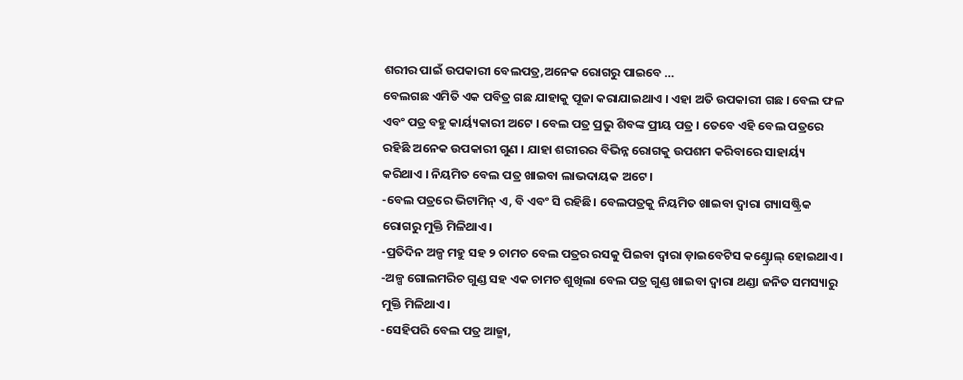ଶରୀର ପାଇଁ ଉପକାରୀ ବେଲପତ୍ର,ଅନେକ ରୋଗରୁ ପାଇବେ …
ବେଲଗଛ ଏମିତି ଏକ ପବିତ୍ର ଗଛ ଯାହାକୁ ପୂଜା କରାଯାଇଥାଏ । ଏହା ଅତି ଉପକାରୀ ଗଛ । ବେଲ ଫଳ ଏବଂ ପତ୍ର ବହୁ କାର୍ୟ୍ୟକାରୀ ଅଟେ । ବେଲ ପତ୍ର ପ୍ରଭୁ ଶିବଙ୍କ ପ୍ରୀୟ ପତ୍ର । ତେବେ ଏହି ବେଲ ପତ୍ରରେ ରହିଛି ଅନେକ ଉପକାରୀ ଗୁଣ । ଯାହା ଶରୀରର ବିଭିନ୍ନ ରୋଗକୁ ଉପଶମ କରିବାରେ ସାହାର୍ୟ୍ୟ କରିଥାଏ । ନିୟମିତ ବେଲ ପତ୍ର ଖାଇବା ଲାଭଦାୟକ ଅଟେ ।
-ବେଲ ପତ୍ରରେ ଭିଟାମିନ୍ ଏ, ବି ଏବଂ ସି ରହିଛି। ବେଲପତ୍ରକୁ ନିୟମିତ ଖାଇବା ଦ୍ୱାରା ଗ୍ୟାସଷ୍ଟ୍ରିକ ରୋଗରୁ ମୁକ୍ତି ମିଳିଥାଏ।
-ପ୍ରତିଦିନ ଅଳ୍ପ ମହୁ ସହ ୨ ଚାମଚ ବେଲ ପତ୍ରର ରସକୁ ପିଇବା ଦ୍ୱାରା ଡ଼ାଇବେଟିସ କଣ୍ଟ୍ରୋଲ୍ ହୋଇଥାଏ।
-ଅଳ୍ପ ଗୋଲମରିଚ ଗୁଣ୍ଡ ସହ ଏକ ଚାମଚ ଶୁଖିଲା ବେଲ ପତ୍ର ଗୁଣ୍ଡ ଖାଇବା ଦ୍ୱାରା ଥଣ୍ଡା ଜନିତ ସମସ୍ୟାରୁ ମୁକ୍ତି ମିଳିଥାଏ।
-ସେହିପରି ବେଲ ପତ୍ର ଆଜ୍ମା,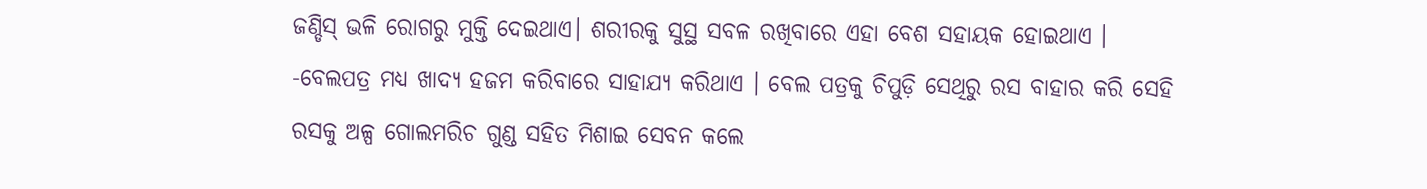ଜଣ୍ଡିସ୍ ଭଳି ରୋଗରୁ ମୁକ୍ତି ଦେଇଥାଏ। ଶରୀରକୁ ସୁସ୍ଥ ସବଳ ରଖିବାରେ ଏହା ବେଶ ସହାୟକ ହୋଇଥାଏ ।
-ବେଲପତ୍ର ମଧ୍ୟ ଖାଦ୍ୟ ହଜମ କରିବାରେ ସାହାଯ୍ୟ କରିଥାଏ । ବେଲ ପତ୍ରକୁ ଚିପୁଡ଼ି ସେଥିରୁ ରସ ବାହାର କରି ସେହି ରସକୁ ଅଳ୍ପ ଗୋଲମରିଚ ଗୁଣ୍ଡ ସହିତ ମିଶାଇ ସେବନ କଲେ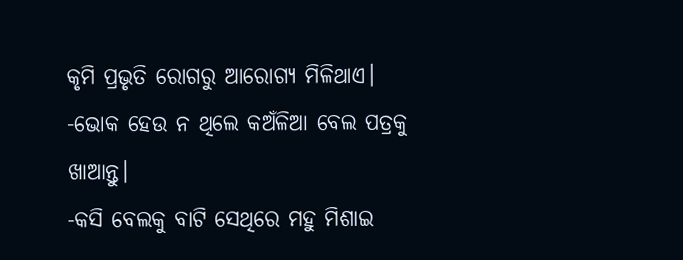କୃମି ପ୍ରଭୃତି ରୋଗରୁ ଆରୋଗ୍ୟ ମିଳିଥାଏ।
-ଭୋକ ହେଉ ନ ଥିଲେ କଅଁଳିଆ ବେଲ ପତ୍ରକୁ ଖାଆନ୍ତୁ।
-କସି ବେଲକୁ ବାଟି ସେଥିରେ ମହୁ ମିଶାଇ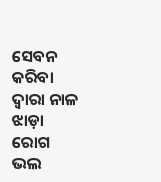ସେବନ କରିବା ଦ୍ୱାରା ନାଳ ଝାଡ଼ା ରୋଗ ଭଲ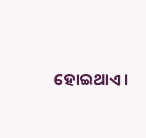ହୋଇଥାଏ।